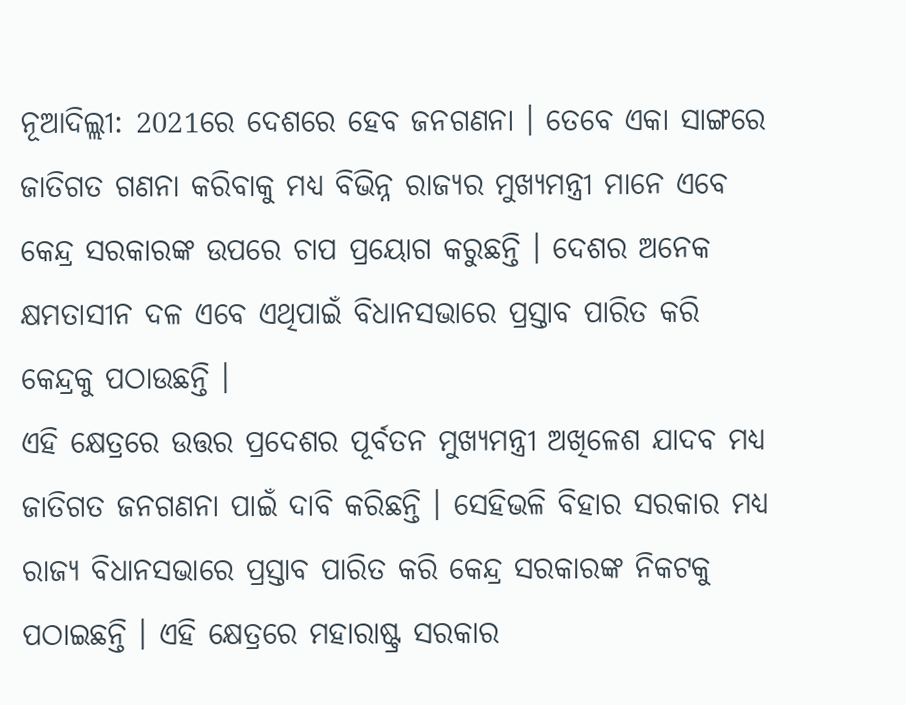ନୂଆଦିଲ୍ଲୀ: 2021ରେ ଦେଶରେ ହେବ ଜନଗଣନା । ତେବେ ଏକା ସାଙ୍ଗରେ ଜାତିଗତ ଗଣନା କରିବାକୁ ମଧ୍ୟ ବିଭିନ୍ନ ରାଜ୍ୟର ମୁଖ୍ୟମନ୍ତ୍ରୀ ମାନେ ଏବେ କେନ୍ଦ୍ର ସରକାରଙ୍କ ଉପରେ ଚାପ ପ୍ରୟୋଗ କରୁଛନ୍ତି । ଦେଶର ଅନେକ କ୍ଷମତାସୀନ ଦଳ ଏବେ ଏଥିପାଇଁ ବିଧାନସଭାରେ ପ୍ରସ୍ତାବ ପାରିତ କରି କେନ୍ଦ୍ରକୁ ପଠାଉଛନ୍ତି ।
ଏହି କ୍ଷେତ୍ରରେ ଉତ୍ତର ପ୍ରଦେଶର ପୂର୍ବତନ ମୁଖ୍ୟମନ୍ତ୍ରୀ ଅଖିଳେଶ ଯାଦବ ମଧ୍ୟ ଜାତିଗତ ଜନଗଣନା ପାଇଁ ଦାବି କରିଛନ୍ତି । ସେହିଭଳି ବିହାର ସରକାର ମଧ୍ୟ ରାଜ୍ୟ ବିଧାନସଭାରେ ପ୍ରସ୍ତାବ ପାରିତ କରି କେନ୍ଦ୍ର ସରକାରଙ୍କ ନିକଟକୁ ପଠାଇଛନ୍ତି । ଏହି କ୍ଷେତ୍ରରେ ମହାରାଷ୍ଟ୍ର ସରକାର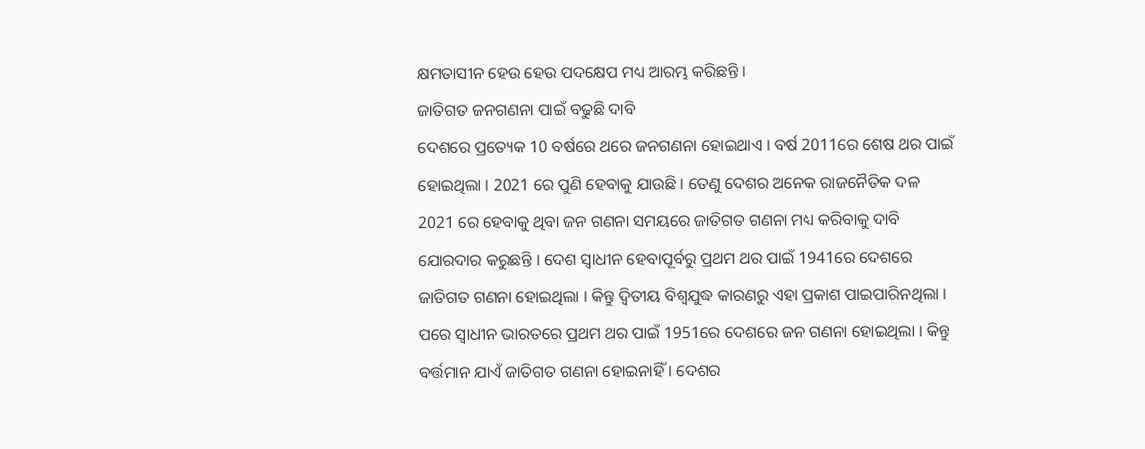କ୍ଷମତାସୀନ ହେଉ ହେଉ ପଦକ୍ଷେପ ମଧ୍ୟ ଆରମ୍ଭ କରିଛନ୍ତି ।
ଜାତିଗତ ଜନଗଣନା ପାଇଁ ବଢୁଛି ଦାବି
ଦେଶରେ ପ୍ରତ୍ୟେକ 10 ବର୍ଷରେ ଥରେ ଜନଗଣନା ହୋଇଥାଏ । ବର୍ଷ 2011ରେ ଶେଷ ଥର ପାଇଁ ହୋଇଥିଲା । 2021 ରେ ପୁଣି ହେବାକୁ ଯାଉଛି । ତେଣୁ ଦେଶର ଅନେକ ରାଜନୈତିକ ଦଳ 2021 ରେ ହେବାକୁ ଥିବା ଜନ ଗଣନା ସମୟରେ ଜାତିଗତ ଗଣନା ମଧ୍ୟ କରିବାକୁ ଦାବି ଯୋରଦାର କରୁଛନ୍ତି । ଦେଶ ସ୍ବାଧୀନ ହେବାପୂର୍ବରୁ ପ୍ରଥମ ଥର ପାଇଁ 1941ରେ ଦେଶରେ ଜାତିଗତ ଗଣନା ହୋଇଥିଲା । କିନ୍ତୁ ଦ୍ବିତୀୟ ବିଶ୍ବଯୁଦ୍ଧ କାରଣରୁ ଏହା ପ୍ରକାଶ ପାଇପାରିନଥିଲା । ପରେ ସ୍ବାଧୀନ ଭାରତରେ ପ୍ରଥମ ଥର ପାଇଁ 1951ରେ ଦେଶରେ ଜନ ଗଣନା ହୋଇଥିଲା । କିନ୍ତୁ ବର୍ତ୍ତମାନ ଯାଏଁ ଜାତିଗତ ଗଣନା ହୋଇନାହିଁ । ଦେଶର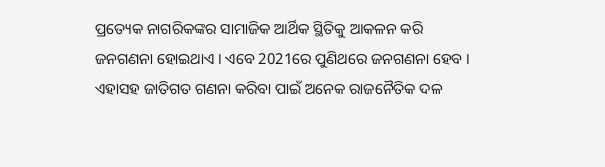ପ୍ରତ୍ୟେକ ନାଗରିକଙ୍କର ସାମାଜିକ ଆର୍ଥିକ ସ୍ଥିତିକୁ ଆକଳନ କରି ଜନଗଣନା ହୋଇଥାଏ । ଏବେ 2021ରେ ପୁଣିଥରେ ଜନଗଣନା ହେବ । ଏହାସହ ଜାତିଗତ ଗଣନା କରିବା ପାଇଁ ଅନେକ ରାଜନୈତିକ ଦଳ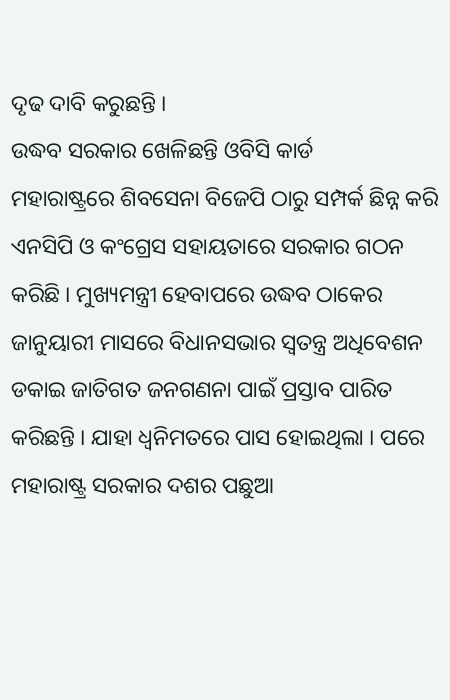ଦୃଢ ଦାବି କରୁଛନ୍ତି ।
ଉଦ୍ଧବ ସରକାର ଖେଳିଛନ୍ତି ଓବିସି କାର୍ଡ
ମହାରାଷ୍ଟ୍ରରେ ଶିବସେନା ବିଜେପି ଠାରୁ ସମ୍ପର୍କ ଛିନ୍ନ କରି ଏନସିପି ଓ କଂଗ୍ରେସ ସହାୟତାରେ ସରକାର ଗଠନ କରିଛି । ମୁଖ୍ୟମନ୍ତ୍ରୀ ହେବାପରେ ଉଦ୍ଧବ ଠାକେର ଜାନୁୟାରୀ ମାସରେ ବିଧାନସଭାର ସ୍ବତନ୍ତ୍ର ଅଧିବେଶନ ଡକାଇ ଜାତିଗତ ଜନଗଣନା ପାଇଁ ପ୍ରସ୍ତାବ ପାରିତ କରିଛନ୍ତି । ଯାହା ଧ୍ବନିମତରେ ପାସ ହୋଇଥିଲା । ପରେ ମହାରାଷ୍ଟ୍ର ସରକାର ଦଶର ପଛୁଆ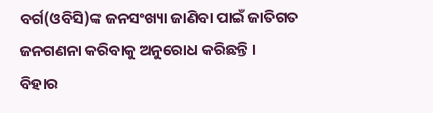ବର୍ଗ(ଓବିସି)ଙ୍କ ଜନସଂଖ୍ୟା ଜାଣିବା ପାଇଁ ଜାତିଗତ ଜନଗଣନା କରିବାକୁ ଅନୁରୋଧ କରିଛନ୍ତି ।
ବିହାର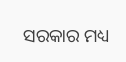ସରକାର ମଧ୍ୟ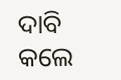ଦାବି କଲେ